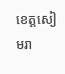ខេត្តសៀមរា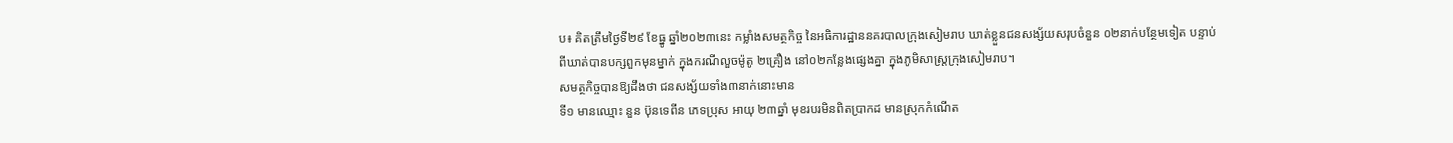ប៖ គិតត្រឹមថ្ងៃទី២៩ ខែធ្នូ ឆ្នាំ២០២៣នេះ កម្លាំងសមត្ថកិច្ច នៃអធិការដ្ឋាននគរបាលក្រុងសៀមរាប ឃាត់ខ្លួនជនសង្ស័យសរុបចំនួន ០២នាក់បន្ថែមទៀត បន្ទាប់ពីឃាត់បានបក្សពួកមុនម្នាក់ ក្នុងករណីលួចម៉ូតូ ២គ្រឿង នៅ០២កន្លែងផ្សេងគ្នា ក្នុងភូមិសាស្ត្រក្រុងសៀមរាប។
សមត្ថកិច្ចបានឱ្យដឹងថា ជនសង្ស័យទាំង៣នាក់នោះមាន
ទី១ មានឈ្មោះ នួន ប៊ុនទេពីន ភេទប្រុស អាយុ ២៣ឆ្នាំ មុខរបរមិនពិតប្រាកដ មានស្រុកកំណើត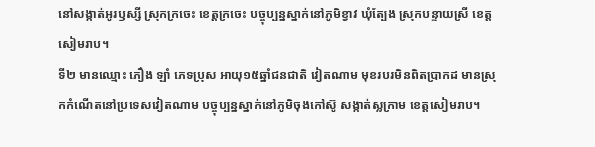នៅសង្កាត់អូរឫស្សី ស្រុកក្រចេះ ខេត្តក្រចេះ បច្ចុប្បន្នស្នាក់នៅភូមិខ្វាវ ឃុំត្បែង ស្រុកបន្ទាយស្រី ខេត្តសៀមរាប។
ទី២ មានឈ្មោះ ភឿង ឡាំ ភេទប្រុស អាយុ១៥ឆ្នាំជនជាតិ វៀតណាម មុខរបរមិនពិតប្រាកដ មានស្រុកកំណើតនៅប្រទេសវៀតណាម បច្ចុប្បន្នស្នាក់នៅភូមិចុងកៅស៊ូ សង្កាត់ស្លក្រាម ខេត្តសៀមរាប។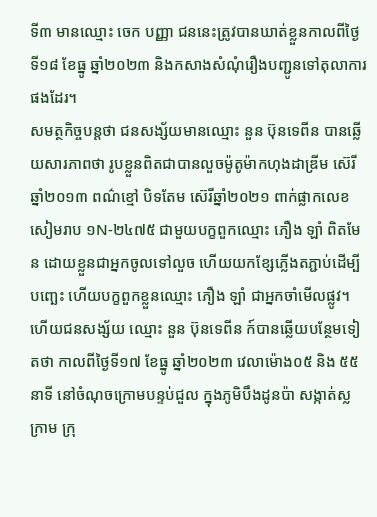ទី៣ មានឈ្មោះ ចេក បញ្ញា ជននេះត្រូវបានឃាត់ខ្លួនកាលពីថ្ងៃទី១៨ ខែធ្នូ ឆ្នាំ២០២៣ និងកសាងសំណុំរឿងបញ្ជូនទៅតុលាការផងដែរ។
សមត្ថកិច្ចបន្តថា ជនសង្ស័យមានឈ្មោះ នួន ប៊ុនទេពីន បានឆ្លើយសារភាពថា រូបខ្លួនពិតជាបានលួចម៉ូតូម៉ាកហុងដាឌ្រីម ស៊េរីឆ្នាំ២០១៣ ពណ៌ខ្មៅ បិទតែម ស៊េរីឆ្នាំ២០២១ ពាក់ផ្លាកលេខសៀមរាប ១N-២៤៧៥ ជាមួយបក្ខពួកឈ្មោះ ភឿង ឡាំ ពិតមែន ដោយខ្លួនជាអ្នកចូលទៅលួច ហើយយកខ្សែភ្លើងតភ្ជាប់ដើម្បីបញ្ឆេះ ហើយបក្ខពួកខ្លួនឈ្មោះ ភឿង ឡាំ ជាអ្នកចាំមើលផ្លូវ។ ហើយជនសង្ស័យ ឈ្មោះ នួន ប៊ុនទេពីន ក៍បានឆ្លើយបន្ថែមទៀតថា កាលពីថ្ងៃទី១៧ ខែធ្នូ ឆ្នាំ២០២៣ វេលាម៉ោង០៥ និង ៥៥នាទី នៅចំណុចក្រោមបន្ទប់ជួល ក្នុងភូមិបឹងដូនប៉ា សង្កាត់ស្លក្រាម ក្រុ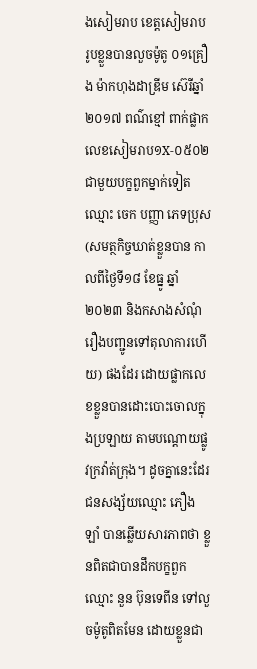ងសៀមរាប ខេត្តសៀមរាប រូបខ្លួនបានលួចម៉ូតូ ០១គ្រឿង ម៉ាកហុងដាឌ្រីម ស៊េរីឆ្នាំ២០១៧ ពណ៌ខ្មៅ ពាក់ផ្លាកលេខសៀមរាប១X-០៥០២ ជាមួយបក្ខពួកម្នាក់ទៀត ឈ្មោះ ចេក បញ្ញា ភេទប្រុស (សមត្ថកិច្ចឃាត់ខ្លួនបាន កាលពីថ្ងៃទី១៨ ខែធ្នូ ឆ្នាំ២០២៣ និងកសាងសំណុំរឿងបញ្ជូនទៅតុលាការហើយ) ផងដែរ ដោយផ្លាកលេខខ្លួនបានដោះបោះចោលក្នុងប្រឡាយ តាមបណ្ដោយផ្លូវក្រវ៉ាត់ក្រុង។ ដូចគ្នានេះដែរជនសង្ស័យឈ្មោះ ភឿង ឡាំ បានឆ្លើយសារភាពថា ខ្លួនពិតជាបានដឹកបក្ខពួកឈ្មោះ នួន ប៊ុនទេពីន ទៅលួចម៉ូតូពិតមែន ដោយខ្លួនជា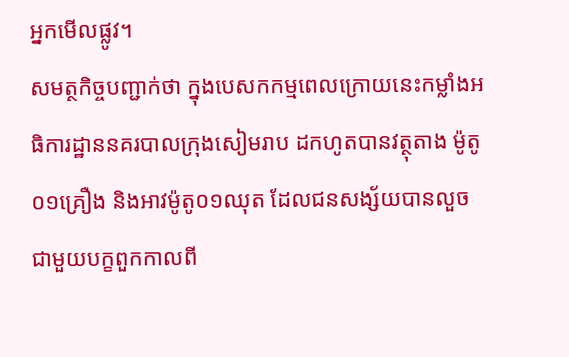អ្នកមើលផ្លូវ។
សមត្ថកិច្ចបញ្ជាក់ថា ក្នុងបេសកកម្មពេលក្រោយនេះកម្លាំងអធិការដ្ឋាននគរបាលក្រុងសៀមរាប ដកហូតបានវត្ថុតាង ម៉ូតូ០១គ្រឿង និងអាវម៉ូតូ០១ឈុត ដែលជនសង្ស័យបានលួច ជាមួយបក្ខពួកកាលពី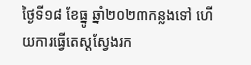ថ្ងៃទី១៨ ខែធ្នូ ឆ្នាំ២០២៣កន្លងទៅ ហើយការធ្វើតេស្តស្វែងរក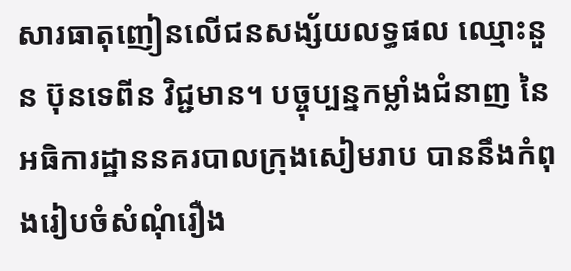សារធាតុញៀនលើជនសង្ស័យលទ្ធផល ឈ្មោះនួន ប៊ុនទេពីន វិជ្ជមាន។ បច្ចុប្បន្នកម្លាំងជំនាញ នៃអធិការដ្ឋាននគរបាលក្រុងសៀមរាប បាននឹងកំពុងរៀបចំសំណុំរឿង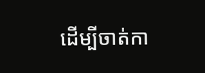ដើម្បីចាត់កា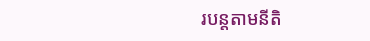របន្តតាមនីតិ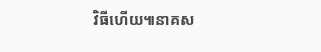វិធីហើយ៕នាគស